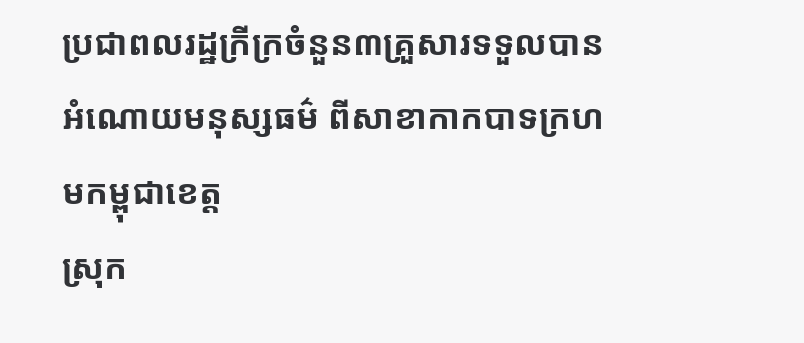ប្រជាពលរដ្ឋក្រីក្រចំនួន៣គ្រួសារទទួលបានអំណោយមនុស្សធម៌ ពីសាខាកាកបាទក្រហមកម្ពុជាខេត្ត
ស្រុក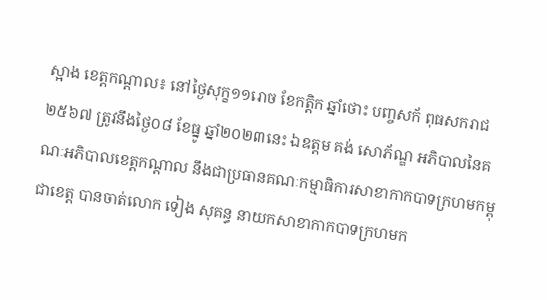ស្អាង ខេត្តកណ្តាល៖ នៅថ្ងៃសុក្ខ១១រោច ខែកត្តិក ឆ្នាំថោះ បញ្ចសក័ ពុធសករាជ ២៥៦៧ ត្រូវនឹងថ្ងៃ០៨ ខែធ្នូ ឆ្នាំ២០២៣នេះ ឯឧត្តម គង់ សោភ័ណ្ឌ អភិបាលនៃគណៈអភិបាលខេត្តកណ្តាល នឹងជាប្រធានគណៈកម្មាធិការសាខាកាកបាទក្រហមកម្ពុជាខេត្ត បានចាត់លោក ទៀង សុគន្ធ នាយកសាខាកាកបាទក្រហមក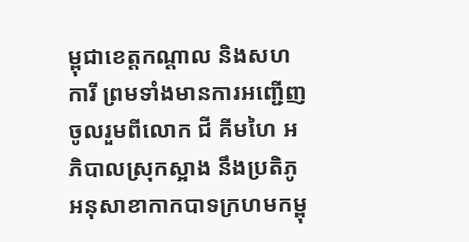ម្ពុជាខេត្តកណ្តាល និងសហការី ព្រមទាំងមានការអញ្ជើញចូលរួមពីលោក ជី គីមហៃ អភិបាលស្រុកស្អាង នឹងប្រតិភូអនុសាខាកាកបាទក្រហមកម្ពុ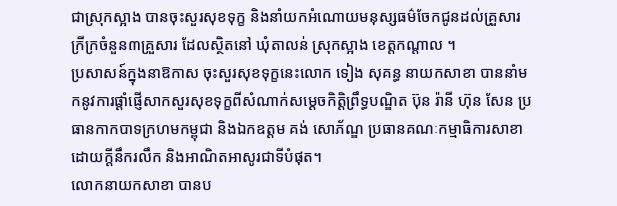ជាស្រុកស្អាង បានចុះសួរសុខទុក្ខ និងនាំយកអំណោយមនុស្សធម៌ចែកជូនដល់គ្រួសារក្រីក្រចំនួន៣គ្រួសារ ដែលស្ថិតនៅ ឃុំតាលន់ ស្រុកស្អាង ខេត្តកណ្តាល ។
ប្រសាសន៍ក្នុងនាឱកាស ចុះសួរសុខទុក្ខនេះលោក ទៀង សុគន្ធ នាយកសាខា បាននាំមកនូវការផ្ដាំផ្ញើសាកសួរសុខទុក្ខពីសំណាក់សម្ដេចកិតិ្តព្រឹទ្ធបណ្ឌិត ប៊ុន រ៉ានី ហ៊ុន សែន ប្រធានកាកបាទក្រហមកម្ពុជា និងឯកឧត្តម គង់ សោភ័ណ្ឌ ប្រធានគណៈកម្មាធិការសាខា ដោយក្ដីនឹករលឹក និងអាណិតអាសូរជាទីបំផុត។
លោកនាយកសាខា បានប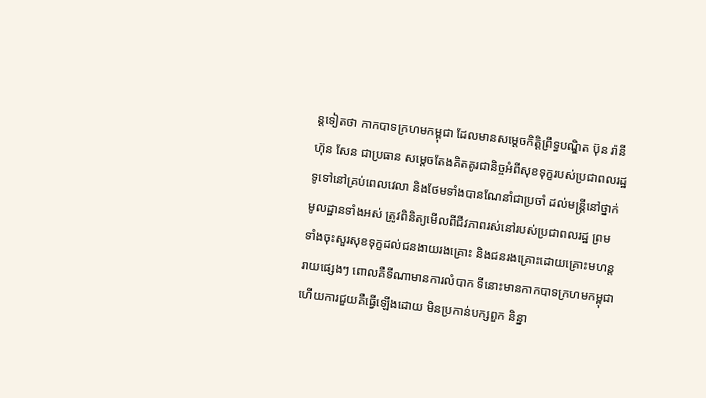ន្តទៀតថា កាកបាទក្រហមកម្ពុជា ដែលមានសម្តេចកិត្តិព្រឹទ្ធបណ្ឌិត ប៊ុន រ៉ានី ហ៊ុន សែន ជាប្រធាន សម្ដេចតែងគិតគូរជានិច្ចអំពីសុខទុក្ខរបស់ប្រជាពលរដ្ឋទូទៅនៅគ្រប់ពេលវេលា និងថែមទាំងបានណែនាំជាប្រចាំ ដល់មន្រ្តីនៅថ្នាក់មូលដ្ឋានទាំងអស់ ត្រូវពិនិត្យមើលពីជីវភាពរស់នៅរបស់ប្រជាពលរដ្ឋ ព្រមទាំងចុះសួរសុខទុក្ខដល់ជនងាយរងគ្រោះ និងជនរងគ្រោះដោយគ្រោះមហន្តរាយផ្សេងៗ ពោលគឺទីណាមានការលំបាក ទីនោះមានកាកបាទក្រហមកម្ពុជា ហើយការជួយគឺធ្វើឡើងដោយ មិនប្រកាន់បក្សពួក និន្នា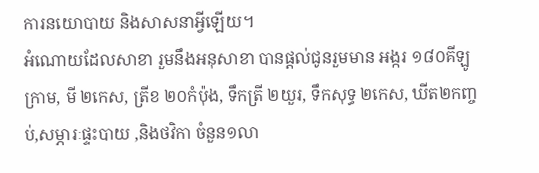ការនយោបាយ និងសាសនាអ្វីឡើយ។
អំណោយដែលសាខា រួមនឹងអនុសាខា បានផ្ដល់ជូនរួមមាន អង្ករ ១៨០គីឡូក្រាម, មី ២កេស, ត្រីខ ២០កំប៉ុង, ទឹកត្រី ២យួរ, ទឹកសុទ្ធ ២កេស, ឃីត២កញ្ចប់,សម្ភារៈផ្ទះបាយ ,និងថវិកា ចំនួន១លា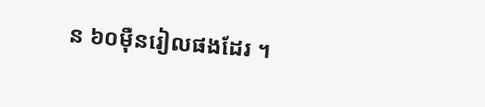ន ៦០ម៉ឺនរៀលផងដែរ ។